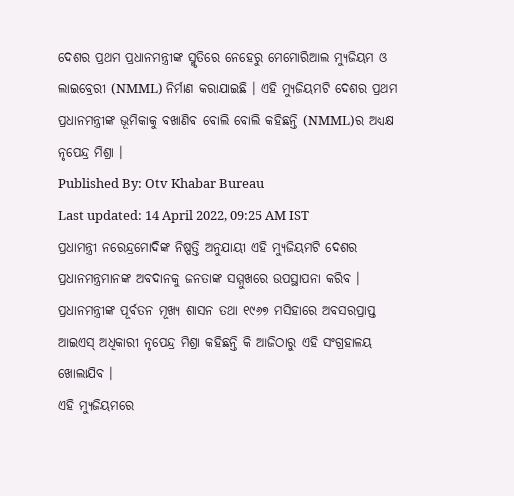ଦେଶର ପ୍ରଥମ ପ୍ରଧାନମନ୍ତ୍ରୀଙ୍କ ସ୍ମୃତିରେ ନେହେରୁ ମେମୋରିଆଲ ମ୍ୟୁଜିୟମ ଓ ଲାଇବ୍ରେରୀ (NMML) ନିର୍ମାଣ କରାଯାଇଛି । ଏହି ମ୍ୟୁଜିୟମଟି ଦେଶର ପ୍ରଥମ ପ୍ରଧାନମନ୍ତ୍ରୀଙ୍କ ଭୂମିକାକୁ ବଖାଣିବ ବୋଲି ବୋଲି କହିଛନ୍ତି (NMML)ର ଅଧ୍ୟକ୍ଷ ନୃପେନ୍ଦ୍ର ମିଶ୍ରା ।
Published By: Otv Khabar Bureau
Last updated: 14 April 2022, 09:25 AM IST
ପ୍ରଧାମନ୍ତ୍ରୀ ନରେନ୍ଦ୍ରମୋଦିଙ୍କ ନିଷ୍ପତ୍ତି ଅନୁଯାୟୀ ଏହି ମ୍ୟୁଜିୟମଟି ଦେଶର ପ୍ରଧାନମନ୍ତ୍ରମାନଙ୍କ ଅବଦାନକୁ ଜନତାଙ୍କ ସମ୍ମୁଖରେ ଉପସ୍ଥାପନା କରିବ ।
ପ୍ରଧାନମନ୍ତ୍ରୀଙ୍କ ପୂର୍ବତନ ମୂଖ୍ୟ ଶାସନ ତଥା ୧୯୬୭ ମସିହାରେ ଅବସରପ୍ରାପ୍ତ ଆଇଏସ୍ ଅଧିକାରୀ ନୃପେନ୍ଦ୍ର ମିଶ୍ରା କହିଛନ୍ତି କି ଆଜିଠାରୁ ଏହି ସଂଗ୍ରହାଳୟ ଖୋଲାଯିବ ।
ଏହି ମ୍ୟୁଜିୟମରେ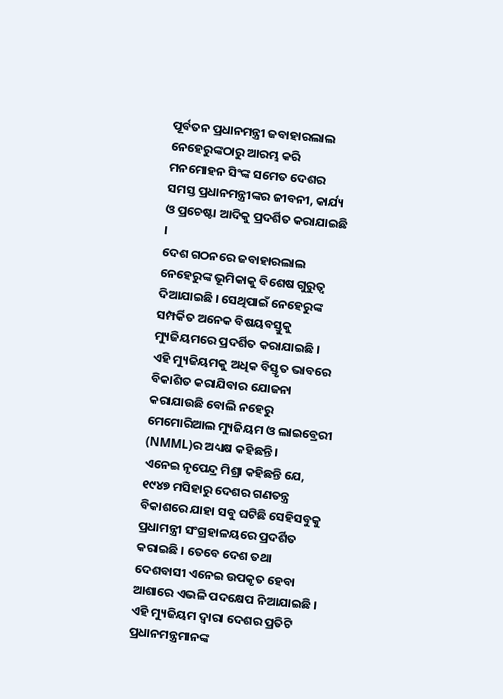ପୂର୍ବତନ ପ୍ରଧାନମନ୍ତ୍ରୀ ଜବାହାରଲାଲ ନେହେରୁଙ୍କଠାରୁ ଆରମ୍ଭ କରି ମନମୋହନ ସିଂଙ୍କ ସମେତ ଦେଶର ସମସ୍ତ ପ୍ରଧାନମନ୍ତ୍ରୀଙ୍କର ଜୀବନୀ, କାର୍ଯ୍ୟ ଓ ପ୍ରଚେଷ୍ଟା ଆଦିକୁ ପ୍ରଦର୍ଶିତ କରାଯାଇଛି ।
ଦେଶ ଗଠନରେ ଜବାହାରଲାଲ ନେହେରୁଙ୍କ ଭୂମିକାକୁ ବିଶେଷ ଗୁରୁତ୍ୱ ଦିଆଯାଇଛି । ସେଥିପାଇଁ ନେହେରୁଙ୍କ ସମ୍ପର୍କିତ ଅନେକ ବିଷୟବସ୍ତୁକୁ ମ୍ୟୁଜିୟମରେ ପ୍ରଦର୍ଶିତ କରାଯାଇଛି ।
ଏହି ମ୍ୟୁଜିୟମକୁ ଅଧିକ ବିସ୍ତୃତ ଭାବରେ ବିକାଶିତ କରାଯିବାର ଯୋଜନା କରାଯାଉଛି ବୋଲି ନହେରୁ ମେମୋରିଆଲ ମ୍ୟୁଜିୟମ ଓ ଲାଇବ୍ରେରୀ (NMML)ର ଅଧ୍ୟକ୍ଷ କହିଛନ୍ତି ।
ଏନେଇ ନୃପେନ୍ଦ୍ର ମିଶ୍ରା କହିଛନ୍ତି ଯେ, ୧୯୪୭ ମସିହାରୁ ଦେଶର ଗଣତନ୍ତ୍ର ବିକାଶରେ ଯାହା ସବୁ ଘଟିଛି ସେହିସବୁକୁ ପ୍ରଧାମନ୍ତ୍ରୀ ସଂଗ୍ରହାଳୟରେ ପ୍ରଦର୍ଶିତ କରାଇଛି । ତେବେ ଦେଶ ତଥା ଦେଶବାସୀ ଏନେଇ ଉପକୃତ ହେବା ଆଶାରେ ଏଭଳି ପଦକ୍ଷେପ ନିଆଯାଇଛି ।
ଏହି ମ୍ୟୁଜିୟମ ଦ୍ୱାରା ଦେଶର ପ୍ରତିଟି ପ୍ରଧାନମନ୍ତ୍ରମାନଙ୍କ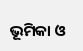ଭୂମିକା ଓ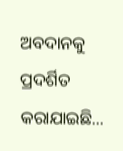ଅବଦାନକୁ ପ୍ରଦର୍ଶିତ କରାଯାଇଛି...